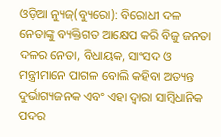ଓଡ଼ିଆ ନ୍ୟୁଜ୍(ବ୍ୟୁରୋ): ବିରୋଧୀ ଦଳ ନେତାଙ୍କୁ ବ୍ୟକ୍ତିଗତ ଆକ୍ଷେପ କରି ବିଜୁ ଜନତା ଦଳର ନେତା, ବିଧାୟକ, ସାଂସଦ ଓ ମନ୍ତ୍ରୀମାନେ ପାଗଳ ବୋଲି କହିବା ଅତ୍ୟନ୍ତ ଦୁର୍ଭାଗ୍ୟଜନକ ଏବଂ ଏହା ଦ୍ୱାରା ସାମ୍ବିଧାନିକ ପଦର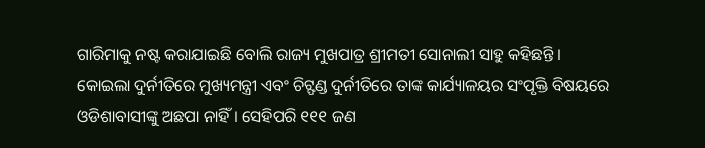ଗାରିମାକୁ ନଷ୍ଟ କରାଯାଇଛି ବୋଲି ରାଜ୍ୟ ମୁଖପାତ୍ର ଶ୍ରୀମତୀ ସୋନାଲୀ ସାହୁ କହିଛନ୍ତି ।
କୋଇଲା ଦୁର୍ନୀତିରେ ମୁଖ୍ୟମନ୍ତ୍ରୀ ଏବଂ ଚିଟ୍ଫଣ୍ଡ ଦୁର୍ନୀତିରେ ତାଙ୍କ କାର୍ଯ୍ୟାଳୟର ସଂପୃକ୍ତି ବିଷୟରେ ଓଡିଶାବାସୀଙ୍କୁ ଅଛପା ନାହିଁ । ସେହିପରି ୧୧୧ ଜଣ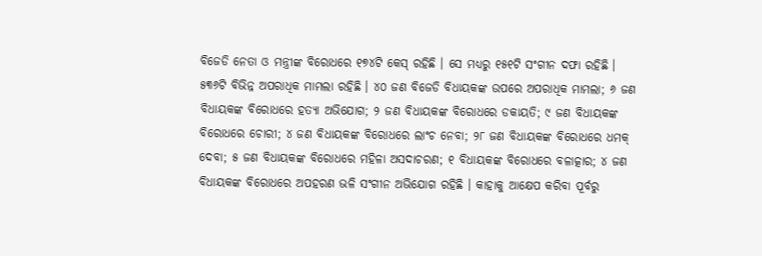ବିଜେଡି ନେତା ଓ ମନ୍ତ୍ରୀଙ୍କ ବିରୋଧରେ ୧୭୪ଟି କେସ୍ ରହିଛି । ସେ ମଧ୍ୟରୁ ୧୫୧ଟି ସଂଗୀନ ଦଫା ରହିଛି । ୫୩୬ଟି ବିଭିନ୍ନ ଅପରାଧିକ ମାମଲା ରହିଛି । ୪୦ ଜଣ ବିଜେଡି ବିଧାୟକଙ୍କ ଉପରେ ଅପରାଧିକ ମାମଲା; ୬ ଜଣ ବିଧାୟକଙ୍କ ବିରୋଧରେ ହତ୍ୟା ଅଭିଯୋଗ; ୨ ଜଣ ବିଧାୟକଙ୍କ ବିରୋଧରେ ଡକାୟତି; ୯ ଜଣ ବିଧାୟକଙ୍କ ବିରୋଧରେ ଚୋରୀ; ୪ ଜଣ ବିଧାୟକଙ୍କ ବିରୋଧରେ ଲାଂଚ ନେବା; ୨୮ ଜଣ ବିଧାୟକଙ୍କ ବିରୋଧରେ ଧମକ୍ ଦେବା; ୫ ଜଣ ବିଧାୟକଙ୍କ ବିରୋଧରେ ମହିଳା ଅସଦାଚରଣ; ୧ ବିଧାୟକଙ୍କ ବିରୋଧରେ ବଳାତ୍କାର; ୪ ଜଣ ବିଧାୟକଙ୍କ ବିରୋଧରେ ଅପହରଣ ଭଳି ସଂଗୀନ ଅଭିଯୋଗ ରହିଛି । କାହାକୁ ଆକ୍ଷେପ କରିବା ପୂର୍ବରୁ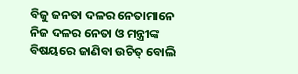ବିଜୁ ଜନତା ଦଳର ନେତାମାନେ ନିଜ ଦଳର ନେତା ଓ ମନ୍ତ୍ରୀଙ୍କ ବିଷୟରେ ଜାଣିବା ଉଚିତ୍ ବୋଲି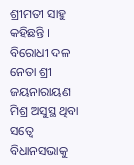ଶ୍ରୀମତୀ ସାହୁ କହିଛନ୍ତି ।
ବିରୋଧୀ ଦଳ ନେତା ଶ୍ରୀ ଜୟନାରାୟଣ ମିଶ୍ର ଅସୁସ୍ଥ ଥିବା ସତ୍ୱେ ବିଧାନସଭାକୁ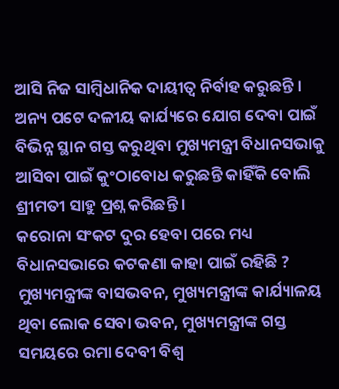ଆସି ନିଜ ସାମ୍ବିଧାନିକ ଦାୟୀତ୍ୱ ନିର୍ବାହ କରୁଛନ୍ତି । ଅନ୍ୟ ପଟେ ଦଳୀୟ କାର୍ଯ୍ୟରେ ଯୋଗ ଦେବା ପାଇଁ ବିଭିନ୍ନ ସ୍ଥାନ ଗସ୍ତ କରୁଥିବା ମୁଖ୍ୟମନ୍ତ୍ରୀ ବିଧାନସଭାକୁ ଆସିବା ପାଇଁ କୁଂଠାବୋଧ କରୁଛନ୍ତି କାହିଁକି ବୋଲି ଶ୍ରୀମତୀ ସାହୁ ପ୍ରଶ୍ନ କରିଛନ୍ତି ।
କରୋନା ସଂକଟ ଦୁର ହେବା ପରେ ମଧ୍ୟ ବିଧାନସଭାରେ କଟକଣା କାହା ପାଇଁ ରହିଛି ? ମୁଖ୍ୟମନ୍ତ୍ରୀଙ୍କ ବାସଭବନ, ମୁଖ୍ୟମନ୍ତ୍ରୀଙ୍କ କାର୍ଯ୍ୟାଳୟ ଥିବା ଲୋକ ସେବା ଭବନ, ମୁଖ୍ୟମନ୍ତ୍ରୀଙ୍କ ଗସ୍ତ ସମୟରେ ରମା ଦେବୀ ବିଶ୍ୱ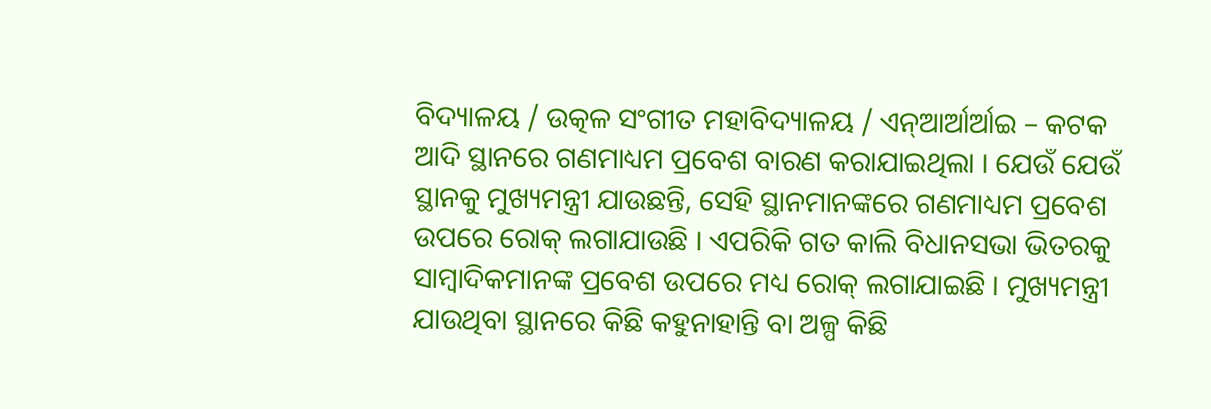ବିଦ୍ୟାଳୟ / ଉତ୍କଳ ସଂଗୀତ ମହାବିଦ୍ୟାଳୟ / ଏନ୍ଆର୍ଆର୍ଆଇ – କଟକ ଆଦି ସ୍ଥାନରେ ଗଣମାଧ୍ୟମ ପ୍ରବେଶ ବାରଣ କରାଯାଇଥିଲା । ଯେଉଁ ଯେଉଁ ସ୍ଥାନକୁ ମୁଖ୍ୟମନ୍ତ୍ରୀ ଯାଉଛନ୍ତି, ସେହି ସ୍ଥାନମାନଙ୍କରେ ଗଣମାଧ୍ୟମ ପ୍ରବେଶ ଉପରେ ରୋକ୍ ଲଗାଯାଉଛି । ଏପରିକି ଗତ କାଲି ବିଧାନସଭା ଭିତରକୁ ସାମ୍ବାଦିକମାନଙ୍କ ପ୍ରବେଶ ଉପରେ ମଧ୍ୟ ରୋକ୍ ଲଗାଯାଇଛି । ମୁଖ୍ୟମନ୍ତ୍ରୀ ଯାଉଥିବା ସ୍ଥାନରେ କିଛି କହୁନାହାନ୍ତି ବା ଅଳ୍ପ କିଛି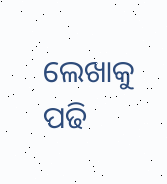ଲେଖାକୁ ପଢି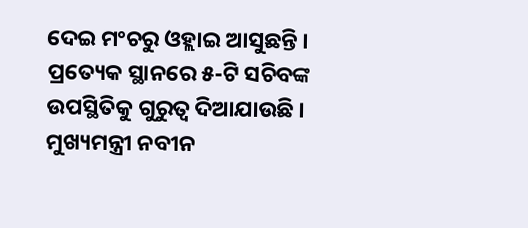ଦେଇ ମଂଚରୁ ଓହ୍ଲାଇ ଆସୁଛନ୍ତି । ପ୍ରତ୍ୟେକ ସ୍ଥାନରେ ୫-ଟି ସଚିବଙ୍କ ଉପସ୍ଥିତିକୁ ଗୁରୁତ୍ୱ ଦିଆଯାଉଛି । ମୁଖ୍ୟମନ୍ତ୍ରୀ ନବୀନ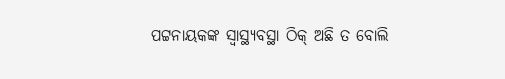ପଟ୍ଟନାୟକଙ୍କ ସ୍ୱାସ୍ଥ୍ୟବସ୍ଥା ଠିକ୍ ଅଛି ତ ବୋଲି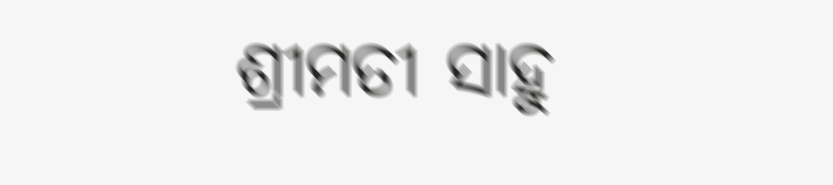ଶ୍ରୀମତୀ ସାହୁ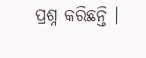ପ୍ରଶ୍ନ କରିଛନ୍ତି ।